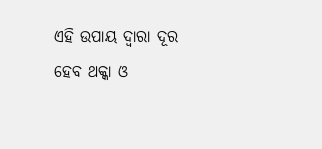ଏହି ଉପାୟ ଦ୍ଵାରା ଦୂର ହେବ ଥକ୍କା ଓ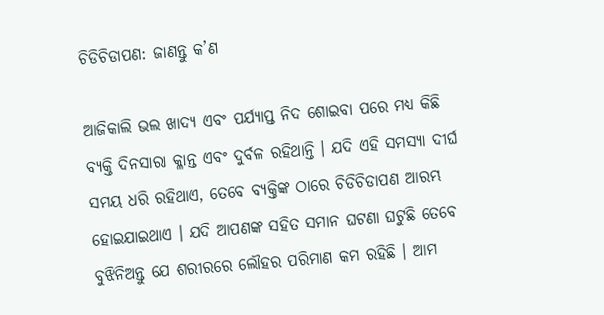ଚିଡିଚିଡାପଣ: ଜାଣନ୍ତୁ କ’ଣ

ଆଜିକାଲି ଭଲ ଖାଦ୍ୟ ଏବଂ ପର୍ଯ୍ୟାପ୍ତ ନିଦ ଶୋଇବା ପରେ ମଧ୍ୟ କିଛି ବ୍ୟକ୍ତି ଦିନସାରା କ୍ଳାନ୍ତ ଏବଂ ଦୁର୍ବଳ ରହିଥାନ୍ତି । ଯଦି ଏହି ସମସ୍ୟା ଦୀର୍ଘ ସମୟ ଧରି ରହିଥାଏ, ତେବେ ବ୍ୟକ୍ତିଙ୍କ ଠାରେ ଚିଡିଚିଡାପଣ ଆରମ୍ଭ ହୋଇଯାଇଥାଏ । ଯଦି ଆପଣଙ୍କ ସହିତ ସମାନ ଘଟଣା ଘଟୁଛି ତେବେ ବୁଝିନିଅନ୍ତୁ ଯେ ଶରୀରରେ ଲୌହର ପରିମାଣ କମ ରହିଛି । ଆମ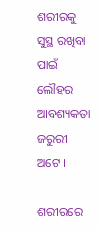ଶରୀରକୁ ସୁସ୍ଥ ରଖିବା ପାଇଁ ଲୌହର ଆବଶ୍ୟକତା ଜରୁରୀ ଅଟେ ।

ଶରୀରରେ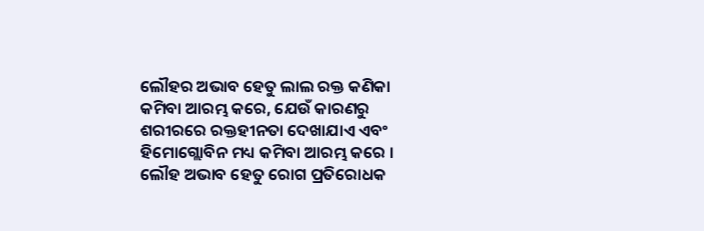ଲୌହର ଅଭାବ ହେତୁ ଲାଲ ରକ୍ତ କଣିକା କମିବା ଆରମ୍ଭ କରେ, ଯେଉଁ କାରଣରୁ ଶରୀରରେ ରକ୍ତହୀନତା ଦେଖାଯାଏ ଏବଂ ହିମୋଗ୍ଲୋବିନ ମଧ୍ୟ କମିବା ଆରମ୍ଭ କରେ । ଲୌହ ଅଭାବ ହେତୁ ରୋଗ ପ୍ରତିରୋଧକ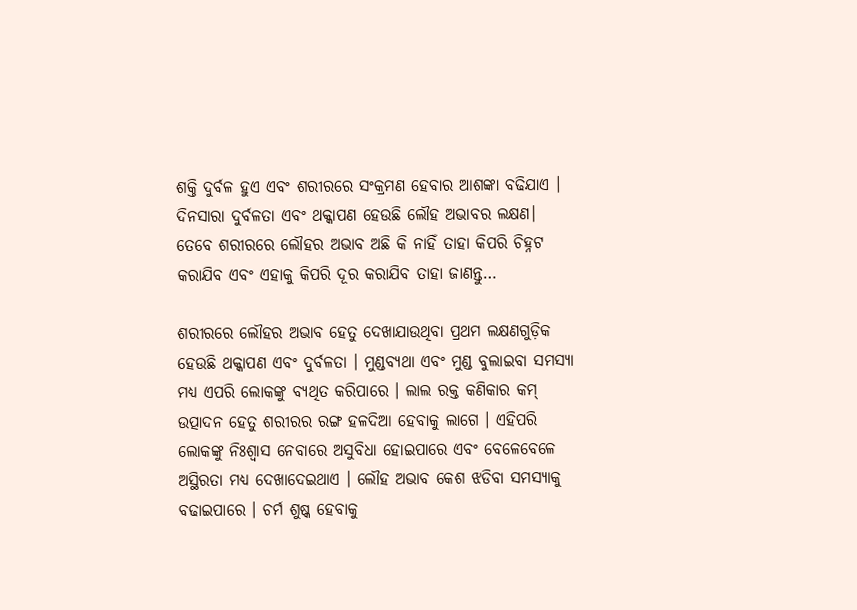ଶକ୍ତି ଦୁର୍ବଳ ହୁଏ ଏବଂ ଶରୀରରେ ସଂକ୍ରମଣ ହେବାର ଆଶଙ୍କା ବଢିଯାଏ । ଦିନସାରା ଦୁର୍ବଳତା ଏବଂ ଥକ୍କାପଣ ହେଉଛି ଲୌହ ଅଭାବର ଲକ୍ଷଣ। ତେବେ ଶରୀରରେ ଲୌହର ଅଭାବ ଅଛି କି ନାହିଁ ତାହା କିପରି ଚିହ୍ନଟ କରାଯିବ ଏବଂ ଏହାକୁ କିପରି ଦୂର କରାଯିବ ତାହା ଜାଣନ୍ତୁ…

ଶରୀରରେ ଲୌହର ଅଭାବ ହେତୁ ଦେଖାଯାଉଥିବା ପ୍ରଥମ ଲକ୍ଷଣଗୁଡ଼ିକ ହେଉଛି ଥକ୍କାପଣ ଏବଂ ଦୁର୍ବଳତା । ମୁଣ୍ଡବ୍ୟଥା ଏବଂ ମୁଣ୍ଡ ବୁଲାଇବା ସମସ୍ୟା ମଧ୍ୟ ଏପରି ଲୋକଙ୍କୁ ବ୍ୟଥିତ କରିପାରେ । ଲାଲ ରକ୍ତ କଣିକାର କମ୍ ଉତ୍ପାଦନ ହେତୁ ଶରୀରର ରଙ୍ଗ ହଳଦିଆ ହେବାକୁ ଲାଗେ । ଏହିପରି ଲୋକଙ୍କୁ ନିଃଶ୍ୱାସ ନେବାରେ ଅସୁବିଧା ହୋଇପାରେ ଏବଂ ବେଳେବେଳେ ଅସ୍ଥିରତା ମଧ୍ୟ ଦେଖାଦେଇଥାଏ । ଲୌହ ଅଭାବ କେଶ ଝଡିବା ସମସ୍ୟାକୁ ବଢାଇପାରେ । ଚର୍ମ ଶୁଷ୍କ ହେବାକୁ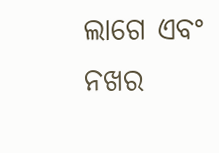ଲାଗେ ଏବଂ ନଖର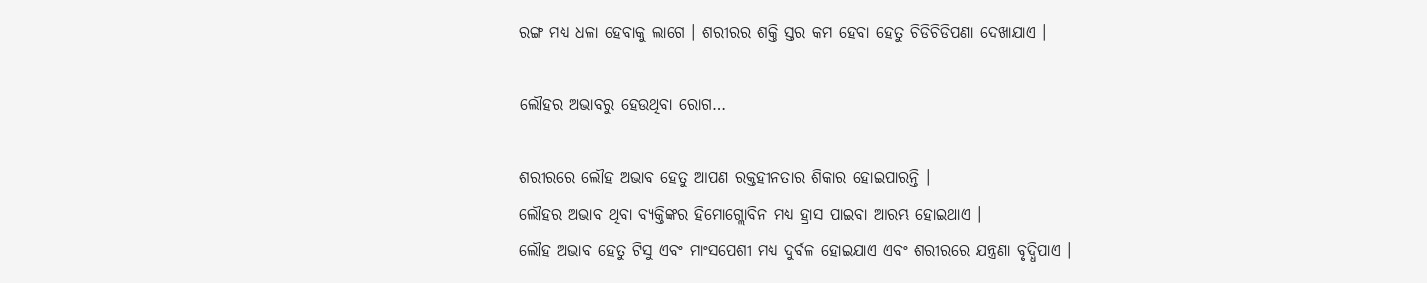ରଙ୍ଗ ମଧ୍ୟ ଧଳା ହେବାକୁ ଲାଗେ । ଶରୀରର ଶକ୍ତି ସ୍ତର କମ ହେବା ହେତୁ ଚିଡିଚିଡିପଣା ଦେଖାଯାଏ ।

ଲୌହର ଅଭାବରୁ ହେଉଥିବା ରୋଗ…

ଶରୀରରେ ଲୌହ ଅଭାବ ହେତୁ ଆପଣ ରକ୍ତହୀନତାର ଶିକାର ହୋଇପାରନ୍ତି ।
ଲୌହର ଅଭାବ ଥିବା ବ୍ୟକ୍ତିଙ୍କର ହିମୋଗ୍ଲୋବିନ ମଧ୍ୟ ହ୍ରାସ ପାଇବା ଆରମ୍ଭ ହୋଇଥାଏ ।
ଲୌହ ଅଭାବ ହେତୁ ଟିସୁ ଏବଂ ମାଂସପେଶୀ ମଧ୍ୟ ଦୁର୍ବଳ ହୋଇଯାଏ ଏବଂ ଶରୀରରେ ଯନ୍ତ୍ରଣା ବୃଦ୍ଧିପାଏ ।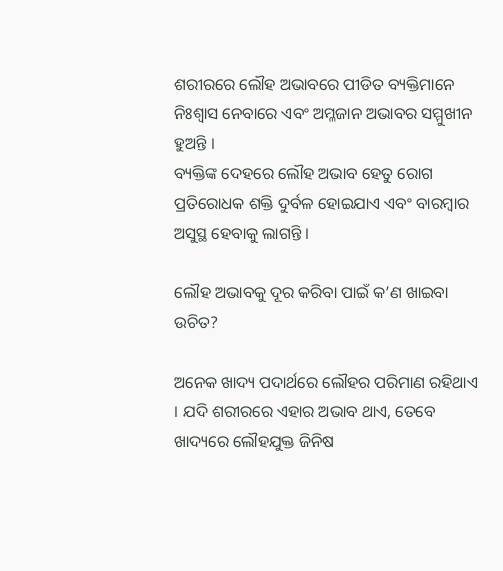ଶରୀରରେ ଲୌହ ଅଭାବରେ ପୀଡିତ ବ୍ୟକ୍ତିମାନେ ନିଃଶ୍ୱାସ ନେବାରେ ଏବଂ ଅମ୍ଳଜାନ ଅଭାବର ସମ୍ମୁଖୀନ ହୁଅନ୍ତି ।
ବ୍ୟକ୍ତିଙ୍କ ଦେହରେ ଲୌହ ଅଭାବ ହେତୁ ରୋଗ ପ୍ରତିରୋଧକ ଶକ୍ତି ଦୁର୍ବଳ ହୋଇଯାଏ ଏବଂ ବାରମ୍ବାର ଅସୁସ୍ଥ ହେବାକୁ ଲାଗନ୍ତି ।

ଲୌହ ଅଭାବକୁ ଦୂର କରିବା ପାଇଁ କ’ଣ ଖାଇବା ଉଚିତ?

ଅନେକ ଖାଦ୍ୟ ପଦାର୍ଥରେ ଲୌହର ପରିମାଣ ରହିଥାଏ । ଯଦି ଶରୀରରେ ଏହାର ଅଭାବ ଥାଏ, ତେବେ ଖାଦ୍ୟରେ ଲୌହଯୁକ୍ତ ଜିନିଷ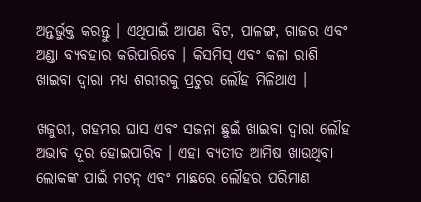ଅନ୍ତର୍ଭୁକ୍ତ କରନ୍ତୁ । ଏଥିପାଇଁ ଆପଣ ବିଟ, ପାଳଙ୍ଗ, ଗାଜର ଏବଂ ଅଣ୍ଡା ବ୍ୟବହାର କରିପାରିବେ । କିସମିସ୍ ଏବଂ କଳା ରାଶି ଖାଇବା ଦ୍ବାରା ମଧ୍ୟ ଶରୀରକୁ ପ୍ରଚୁର ଲୌହ ମିଳିଥାଏ ।

ଖଜୁରୀ, ଗହମର ଘାସ ଏବଂ ସଜନା ଛୁଇଁ ଖାଇବା ଦ୍ୱାରା ଲୌହ ଅଭାବ ଦୂର ହୋଇପାରିବ । ଏହା ବ୍ୟତୀତ ଆମିଷ ଖାଉଥିବା ଲୋକଙ୍କ ପାଇଁ ମଟନ୍ ଏବଂ ମାଛରେ ଲୌହର ପରିମାଣ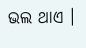ଭଲ ଥାଏ ।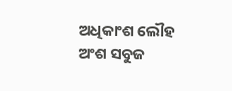ଅଧିକାଂଶ ଲୌହ ଅଂଶ ସବୁଜ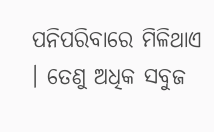ପନିପରିବାରେ ମିଳିଥାଏ । ତେଣୁ ଅଧିକ ସବୁଜ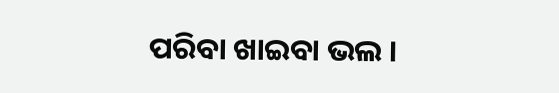ପରିବା ଖାଇବା ଭଲ ।